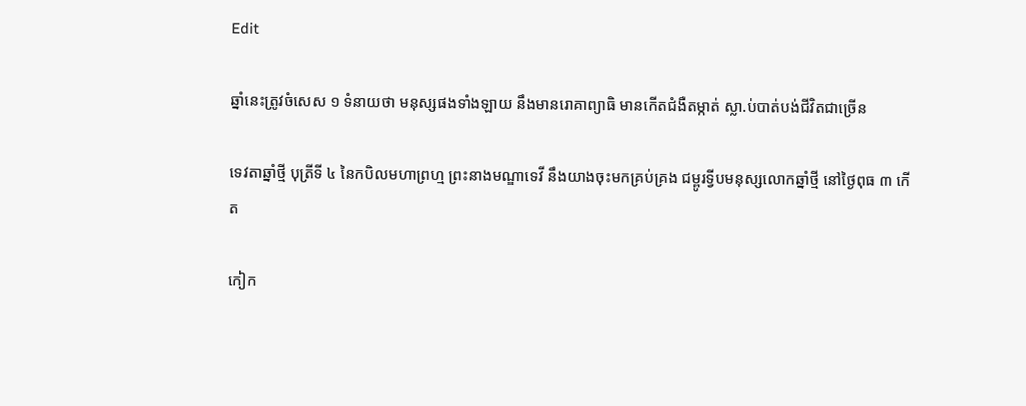Edit

ឆ្នាំនេះត្រូវចំសេស ១ ទំនាយថា មនុស្សផងទាំងឡាយ នឹងមានរោគាព្យាធិ មានកើតជំងឺតម្កាត់ ស្លា.ប់បាត់បង់ជីវិតជាច្រើន

ទេវតាឆ្នាំថ្មី បុត្រីទី ៤ នៃកបិលមហាព្រហ្ម ព្រះនាងមណ្ឌាទេវី នឹងយាងចុះមកគ្រប់គ្រង ជម្ពូរទ្វីបមនុស្សលោកឆ្នាំថ្មី នៅថ្ងៃពុធ ៣ កើត

កៀក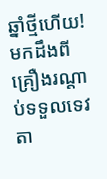ឆ្នាំថ្មីហើយ! មកដឹងពីគ្រឿងរណ្ដាប់ទទួលទេវតា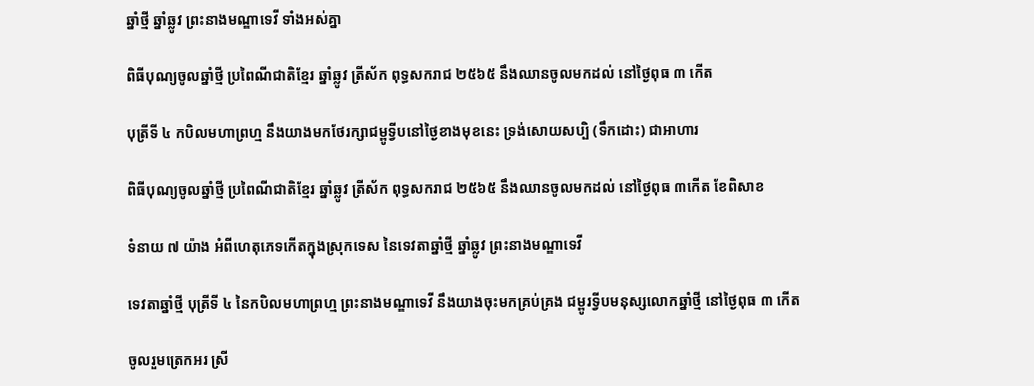ឆ្នាំថ្មី ឆ្នាំឆ្លូវ ព្រះនាងមណ្ឌាទេវី ទាំងអស់គ្នា

ពិធីបុណ្យចូលឆ្នាំថ្មី ប្រពៃណីជាតិខ្មែរ ឆ្នាំឆ្លូវ ត្រីស័ក ពុទ្ធសករាជ ២៥៦៥ នឹងឈានចូលមកដល់ នៅថ្ងៃពុធ ៣ កើត

បុត្រីទី ៤ កបិលមហាព្រហ្ម នឹងយាងមកថែរក្សាជម្ពូទ្វីបនៅថ្ងៃខាងមុខនេះ ទ្រង់សោយសប្បិ (ទឹកដោះ) ជាអាហារ

ពិធីបុណ្យចូលឆ្នាំថ្មី ប្រពៃណីជាតិខ្មែរ ឆ្នាំឆ្លូវ ត្រីស័ក ពុទ្ធសករាជ ២៥៦៥ នឹងឈានចូលមកដល់ នៅថ្ងៃពុធ ៣កើត ខែពិសាខ

ទំនាយ ៧ យ៉ាង អំពីហេតុភេទកើតក្នុងស្រុកទេស នៃទេវតាឆ្នាំថ្មី ឆ្នាំឆ្លូវ ព្រះនាងមណ្ឌាទេវី

ទេវតាឆ្នាំថ្មី បុត្រីទី ៤ នៃកបិលមហាព្រហ្ម ព្រះនាងមណ្ឌាទេវី នឹងយាងចុះមកគ្រប់គ្រង ជម្ពូរទ្វីបមនុស្សលោកឆ្នាំថ្មី នៅថ្ងៃពុធ ៣ កើត

ចូលរួមត្រេកអរ ស្រី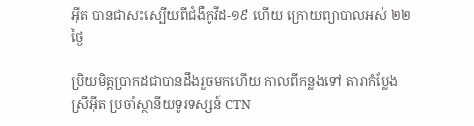អ៊ីត បានជាសះស្បើយពីជំងឺកូវីដ-១៩ ហើយ ក្រោយព្យាបាលអស់ ២២ ថ្ងៃ

ប្រិយមិត្តប្រាកដជាបានដឹងរួចមកហើយ កាលពីកន្លងទៅ តារាកំប្លែង ស្រីអ៊ីត ប្រចាំស្ថានីយទូរទស្សន៍ CTN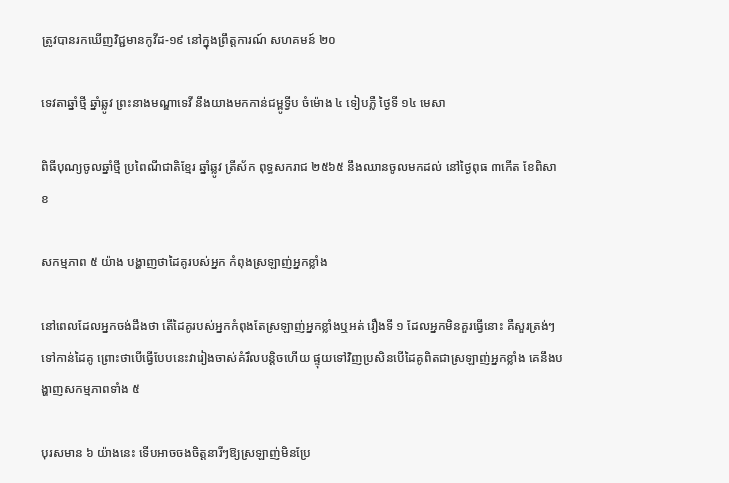ត្រូវបានរកឃើញវិជ្ជមានកូវីដ-១៩ នៅក្នុងព្រឹត្តការណ៍ សហគមន៍ ២០

ទេវតាឆ្នាំថ្មី ឆ្នាំឆ្លូវ ព្រះនាងមណ្ឌាទេវី នឹងយាងមកកាន់ជម្ពូទ្វីប ចំម៉ោង ៤ ទៀបភ្លឺ ថ្ងៃទី ១៤ មេសា

ពិធីបុណ្យចូលឆ្នាំថ្មី ប្រពៃណីជាតិខ្មែរ ឆ្នាំឆ្លូវ ត្រីស័ក ពុទ្ធសករាជ ២៥៦៥ នឹងឈានចូលមកដល់ នៅថ្ងៃពុធ ៣កើត ខែពិសាខ

សកម្មភាព ៥ យ៉ាង បង្ហាញថាដៃគូរបស់អ្នក កំពុងស្រឡាញ់អ្នកខ្លាំង

នៅពេលដែលអ្នកចង់ដឹងថា តើដៃគូរបស់អ្នកកំពុងតែស្រឡាញ់អ្នកខ្លាំងឬអត់ រឿងទី ១ ដែលអ្នកមិនគួរធ្វើនោះ គឺសួរត្រង់ៗទៅកាន់ដៃគូ ព្រោះថាបើធ្វើបែបនេះវារៀងចាស់គំរឹលបន្តិចហើយ ផ្ទុយទៅវិញប្រសិនបើដៃគូពិតជាស្រឡាញ់អ្នកខ្លាំង គេនឹងបង្ហាញសកម្មភាពទាំង ៥

បុរសមាន ៦ យ៉ាងនេះ ទើបអាចចងចិត្តនារីៗឱ្យស្រឡាញ់មិនប្រែ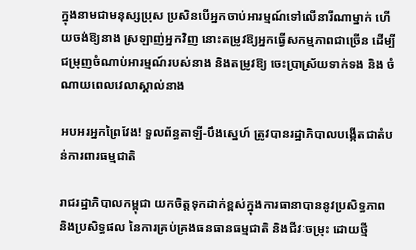ក្នុងនាមជាមនុស្សប្រុស ប្រសិនបើអ្នកចាប់អារម្មណ៍ទៅលើនារីណាម្នាក់ ហើយចង់ឱ្យនាង ស្រឡាញ់អ្នកវិញ នោះតម្រូវឱ្យអ្នកធ្វើសកម្មភាពជាច្រើន ដើម្បីជម្រុញចំណាប់អារម្មណ៍របស់នាង និងតម្រូវឱ្យ ចេះប្រាស្រ័យទាក់ទង និង ចំណាយពេលវេលាស្គាល់នាង

អបអរអ្នកព្រៃវែង! ទួលព័ន្ធតាឡី-បឹងស្នេហ៍ ត្រូវបានរដ្ឋាភិបាលបង្កើតជាតំបន់ការពារធម្មជាតិ

រាជរដ្ឋាភិបាលកម្ពុជា យកចិត្តទុកដាក់ខ្ពស់ក្នុងការធានាបាននូវប្រសិទ្ធភាព និងប្រសិទ្ធផល នៃការគ្រប់គ្រងធនធានធម្មជាតិ និងជីវៈចម្រុះ ដោយថ្មី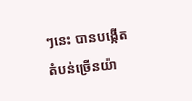ៗនេះ បានបង្កើតតំបន់ច្រើនយ៉ា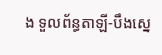ង ទួលព័ន្ធតាឡី-បឹងស្នេ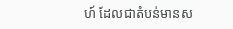ហ៍ ដែលជាតំបន់មានស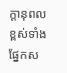ក្តានុពលខ្ពស់ទាំងផ្នែកស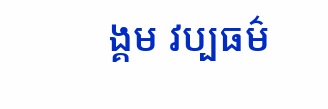ង្គម វប្បធម៌